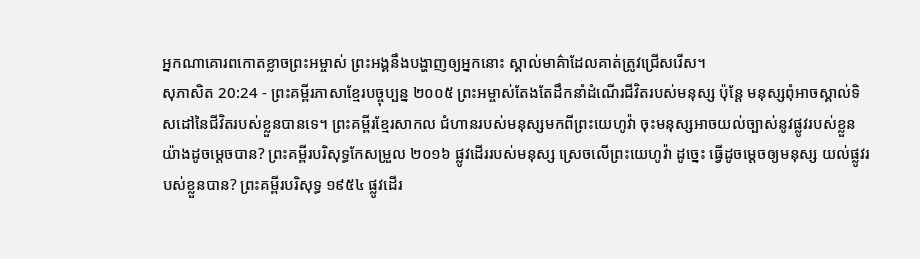អ្នកណាគោរពកោតខ្លាចព្រះអម្ចាស់ ព្រះអង្គនឹងបង្ហាញឲ្យអ្នកនោះ ស្គាល់មាគ៌ាដែលគាត់ត្រូវជ្រើសរើស។
សុភាសិត 20:24 - ព្រះគម្ពីរភាសាខ្មែរបច្ចុប្បន្ន ២០០៥ ព្រះអម្ចាស់តែងតែដឹកនាំដំណើរជីវិតរបស់មនុស្ស ប៉ុន្តែ មនុស្សពុំអាចស្គាល់ទិសដៅនៃជីវិតរបស់ខ្លួនបានទេ។ ព្រះគម្ពីរខ្មែរសាកល ជំហានរបស់មនុស្សមកពីព្រះយេហូវ៉ា ចុះមនុស្សអាចយល់ច្បាស់នូវផ្លូវរបស់ខ្លួនយ៉ាងដូចម្ដេចបាន? ព្រះគម្ពីរបរិសុទ្ធកែសម្រួល ២០១៦ ផ្លូវដើររបស់មនុស្ស ស្រេចលើព្រះយេហូវ៉ា ដូច្នេះ ធ្វើដូចម្តេចឲ្យមនុស្ស យល់ផ្លូវរបស់ខ្លួនបាន? ព្រះគម្ពីរបរិសុទ្ធ ១៩៥៤ ផ្លូវដើរ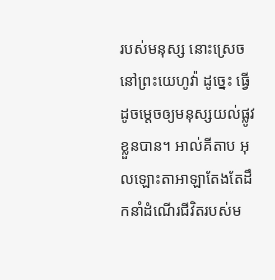របស់មនុស្ស នោះស្រេចនៅព្រះយេហូវ៉ា ដូច្នេះ ធ្វើដូចម្តេចឲ្យមនុស្សយល់ផ្លូវខ្លួនបាន។ អាល់គីតាប អុលឡោះតាអាឡាតែងតែដឹកនាំដំណើរជីវិតរបស់ម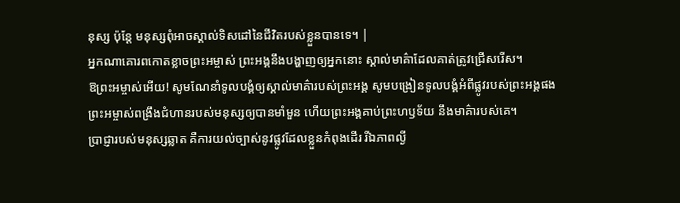នុស្ស ប៉ុន្តែ មនុស្សពុំអាចស្គាល់ទិសដៅនៃជីវិតរបស់ខ្លួនបានទេ។ |
អ្នកណាគោរពកោតខ្លាចព្រះអម្ចាស់ ព្រះអង្គនឹងបង្ហាញឲ្យអ្នកនោះ ស្គាល់មាគ៌ាដែលគាត់ត្រូវជ្រើសរើស។
ឱព្រះអម្ចាស់អើយ! សូមណែនាំទូលបង្គំឲ្យស្គាល់មាគ៌ារបស់ព្រះអង្គ សូមបង្រៀនទូលបង្គំអំពីផ្លូវរបស់ព្រះអង្គផង
ព្រះអម្ចាស់ពង្រឹងជំហានរបស់មនុស្សឲ្យបានមាំមួន ហើយព្រះអង្គគាប់ព្រះហឫទ័យ នឹងមាគ៌ារបស់គេ។
ប្រាជ្ញារបស់មនុស្សឆ្លាត គឺការយល់ច្បាស់នូវផ្លូវដែលខ្លួនកំពុងដើរ រីឯភាពល្ងី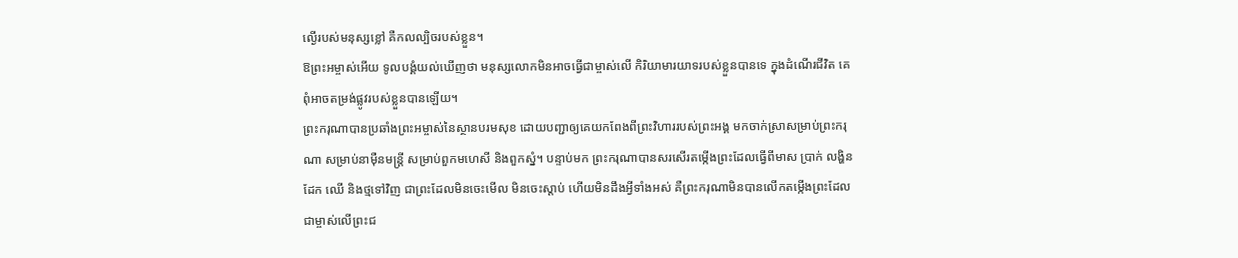ល្ងើរបស់មនុស្សខ្លៅ គឺកលល្បិចរបស់ខ្លួន។
ឱព្រះអម្ចាស់អើយ ទូលបង្គំយល់ឃើញថា មនុស្សលោកមិនអាចធ្វើជាម្ចាស់លើ កិរិយាមារយាទរបស់ខ្លួនបានទេ ក្នុងដំណើរជីវិត គេពុំអាចតម្រង់ផ្លូវរបស់ខ្លួនបានឡើយ។
ព្រះករុណាបានប្រឆាំងព្រះអម្ចាស់នៃស្ថានបរមសុខ ដោយបញ្ជាឲ្យគេយកពែងពីព្រះវិហាររបស់ព្រះអង្គ មកចាក់ស្រាសម្រាប់ព្រះករុណា សម្រាប់នាម៉ឺនមន្ត្រី សម្រាប់ពួកមហេសី និងពួកស្នំ។ បន្ទាប់មក ព្រះករុណាបានសរសើរតម្កើងព្រះដែលធ្វើពីមាស ប្រាក់ លង្ហិន ដែក ឈើ និងថ្មទៅវិញ ជាព្រះដែលមិនចេះមើល មិនចេះស្ដាប់ ហើយមិនដឹងអ្វីទាំងអស់ គឺព្រះករុណាមិនបានលើកតម្កើងព្រះដែលជាម្ចាស់លើព្រះជ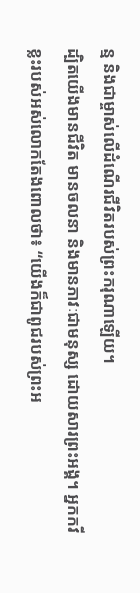ន្ម និងជាម្ចាស់លើដំណើរជីវិតរបស់ព្រះករុណាឡើយ។
ដ្បិតយើងមានជីវិត មានចលនា និងមានភាវៈជាមនុស្ស ដោយសារព្រះអង្គ។ អ្នកកវីខ្លះរបស់អស់លោកតែងពោលថា៖ “យើងក៏ជាពូជរបស់ព្រះអ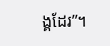ង្គដែរ”។